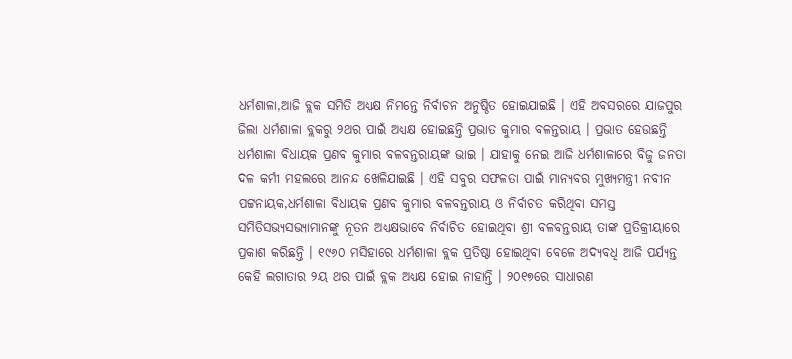ଧର୍ମଶାଳା,ଆଜି ବ୍ଲକ ସମିତି ଅଧ୍ୟକ୍ଷ ନିମନ୍ତେ ନିର୍ବାଚନ ଅନୁଷ୍ଠିତ ହୋଇଯାଇଛି । ଏହି ଅବସରରେ ଯାଜପୁର ଜିଲା ଧର୍ମଶାଳା ବ୍ଲକରୁ ୨ଥର ପାଇଁ ଅଧ୍ୟକ୍ଷ ହୋଇଛନ୍ତି ପ୍ରଭାତ କୁମାର ବଳନ୍ତରାୟ । ପ୍ରଭାତ ହେଉଛନ୍ତି ଧର୍ମଶାଳା ବିଧାୟକ ପ୍ରଣବ କୁମାର ବଳବନ୍ତରାୟଙ୍କ ଭାଇ । ଯାହାକୁ ନେଇ ଆଜି ଧର୍ମଶାଳାରେ ବିଜୁ ଜନତା ଦଳ କର୍ମୀ ମହଲରେ ଆନନ୍ଦ ଖେଳିଯାଇଛି । ଏହି ସବୁର ସଫଳତା ପାଇଁ ମାନ୍ୟବର ମୁଖ୍ୟମନ୍ତ୍ରୀ ନବୀନ ପଟ୍ଟନାୟକ,ଧର୍ମଶାଳା ବିଧାୟକ ପ୍ରଣବ କୁମାର ବଳବନ୍ତରାୟ ଓ ନିର୍ବାଚତ କରିଥିବା ସମସ୍ତ ସମିତିସଭ୍ୟସଭ୍ୟାମାନଙ୍କୁ ନୂତନ ଅଧ୍ୟକ୍ଷଭାବେ ନିର୍ବାଚିତ ହୋଇଥିବା ଶ୍ରୀ ବଳବନ୍ତରାୟ ତାଙ୍କ ପ୍ରତିକ୍ରୀୟାରେ ପ୍ରକାଶ କରିଛନ୍ତି । ୧୯୬୦ ମସିହାରେ ଧର୍ମଶାଳା ବ୍ଲକ ପ୍ରତିଷ୍ଠା ହୋଇଥିବା ବେଳେ ଅଦ୍ୟବଧି ଆଜି ପର୍ଯ୍ୟନ୍ତ କେହି ଲଗାତାର ୨ୟ ଥର ପାଇଁ ବ୍ଲକ ଅଧ୍ୟକ୍ଷ ହୋଇ ନାହାନ୍ତି । ୨୦୧୭ରେ ସାଧାରଣ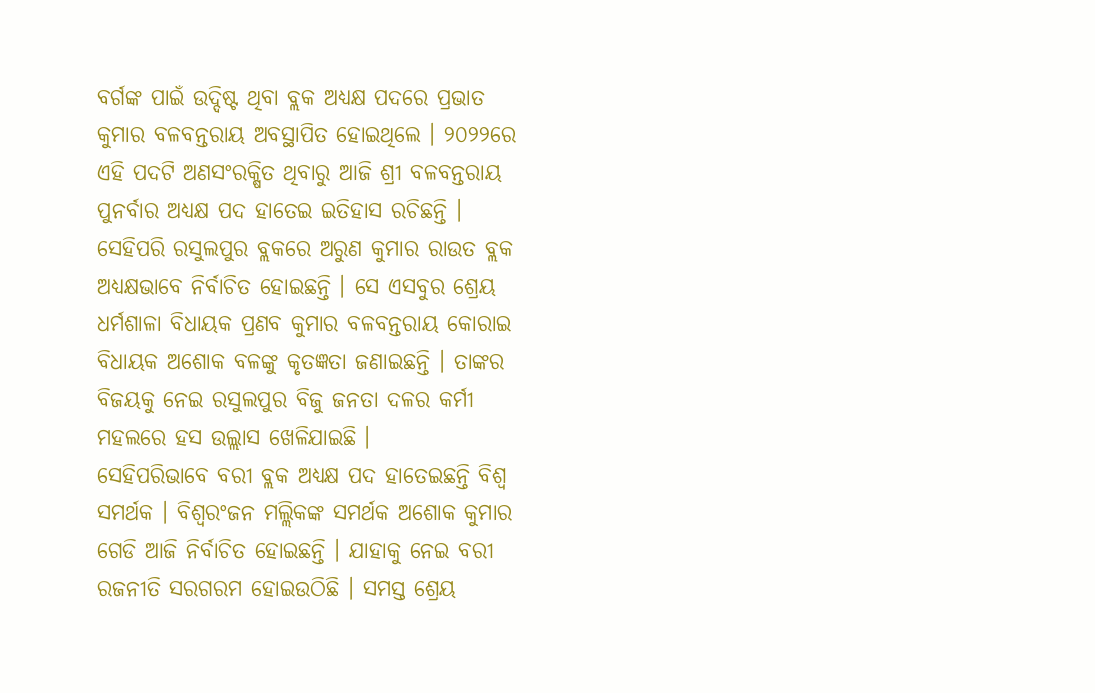ବର୍ଗଙ୍କ ପାଇଁ ଉଦ୍ଦିଷ୍ଟ ଥିବା ବ୍ଲକ ଅଧ୍ୟକ୍ଷ ପଦରେ ପ୍ରଭାତ କୁମାର ବଳବନ୍ତରାୟ ଅବସ୍ଥାପିତ ହୋଇଥିଲେ । ୨୦୨୨ରେ ଏହି ପଦଟି ଅଣସଂରକ୍ଷିତ ଥିବାରୁ ଆଜି ଶ୍ରୀ ବଳବନ୍ତରାୟ ପୁନର୍ବାର ଅଧ୍ୟକ୍ଷ ପଦ ହାତେଇ ଇତିହାସ ରଚିଛନ୍ତି ।
ସେହିପରି ରସୁଲପୁର ବ୍ଲକରେ ଅରୁଣ କୁମାର ରାଉତ ବ୍ଲକ ଅଧ୍ୟକ୍ଷଭାବେ ନିର୍ବାଚିତ ହୋଇଛନ୍ତି । ସେ ଏସବୁର ଶ୍ରେୟ ଧର୍ମଶାଳା ବିଧାୟକ ପ୍ରଣବ କୁମାର ବଳବନ୍ତରାୟ କୋରାଇ ବିଧାୟକ ଅଶୋକ ବଳଙ୍କୁ କୃତଜ୍ଞତା ଜଣାଇଛନ୍ତି । ତାଙ୍କର ବିଜୟକୁ ନେଇ ରସୁଲପୁର ବିଜୁ ଜନତା ଦଳର କର୍ମୀ ମହଲରେ ହସ ଉଲ୍ଲାସ ଖେଳିଯାଇଛି ।
ସେହିପରିଭାବେ ବରୀ ବ୍ଲକ ଅଧ୍ୟକ୍ଷ ପଦ ହାତେଇଛନ୍ତି ବିଶ୍ୱ ସମର୍ଥକ । ବିଶ୍ୱରଂଜନ ମଲ୍ଲିକଙ୍କ ସମର୍ଥକ ଅଶୋକ କୁମାର ଗେଡି ଆଜି ନିର୍ବାଚିତ ହୋଇଛନ୍ତି । ଯାହାକୁ ନେଇ ବରୀ ରଜନୀତି ସରଗରମ ହୋଇଉଠିଛି । ସମସ୍ତ ଶ୍ରେୟ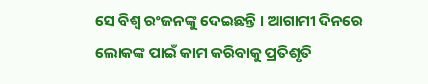ସେ ବିଶ୍ୱ ରଂଜନଙ୍କୁ ଦେଇଛନ୍ତି । ଆଗାମୀ ଦିନରେ ଲୋକଙ୍କ ପାଇଁ କାମ କରିବାକୁ ପ୍ରତିଶୃତି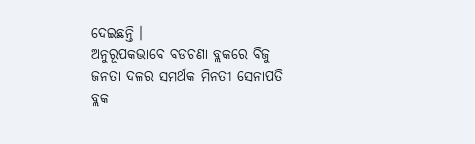ଦେଇଛନ୍ତି ।
ଅନୁରୂପକଭାବେ ବଡଚଣା ବ୍ଲକରେ ବିଜୁ ଜନତା ଦଳର ସମର୍ଥକ ମିନତୀ ସେନାପତି ବ୍ଲକ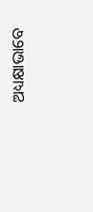ଅଧ୍ୟକ୍ଷାଭାବେ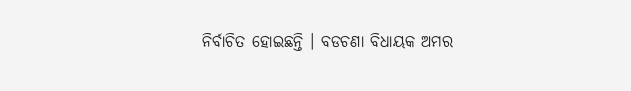ନିର୍ବାଚିତ ହୋଇଛନ୍ତି । ବଡଚଣା ବିଧାୟକ ଅମର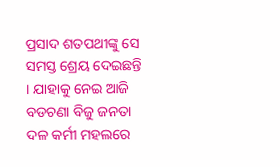ପ୍ରସାଦ ଶତପଥୀଙ୍କୁ ସେ ସମସ୍ତ ଶ୍ରେୟ ଦେଇଛନ୍ତି । ଯାହାକୁ ନେଇ ଆଜି ବଡଚଣା ବିଜୁ ଜନତା ଦଳ କର୍ମୀ ମହଲରେ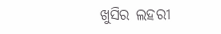ଖୁସିର ଲହରୀ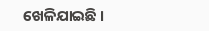ଖେଳିଯାଇଛି ।